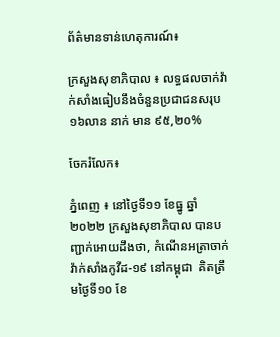ព័ត៌មានទាន់ហេតុការណ៍៖

ក្រសួងសុខាភិបាល ៖ លទ្ធផលចាក់វ៉ាក់សាំងធៀបនឹងចំនួនប្រជាជនសរុប ១៦លាន នាក់ មាន ៩៥,២០%

ចែករំលែក៖

ភ្នំពេញ ៖ នៅថ្ងៃទី១១ ខែធ្នូ ឆ្នាំ២០២២ ក្រសួងសុខាភិបាល បានបញ្ជាក់អោយដឹងថា, កំណេីនអត្រាចាក់វ៉ាក់សាំងកូវីដ-១៩ នៅកម្ពុជា  គិតត្រឹមថ្ងៃទី១០ ខែ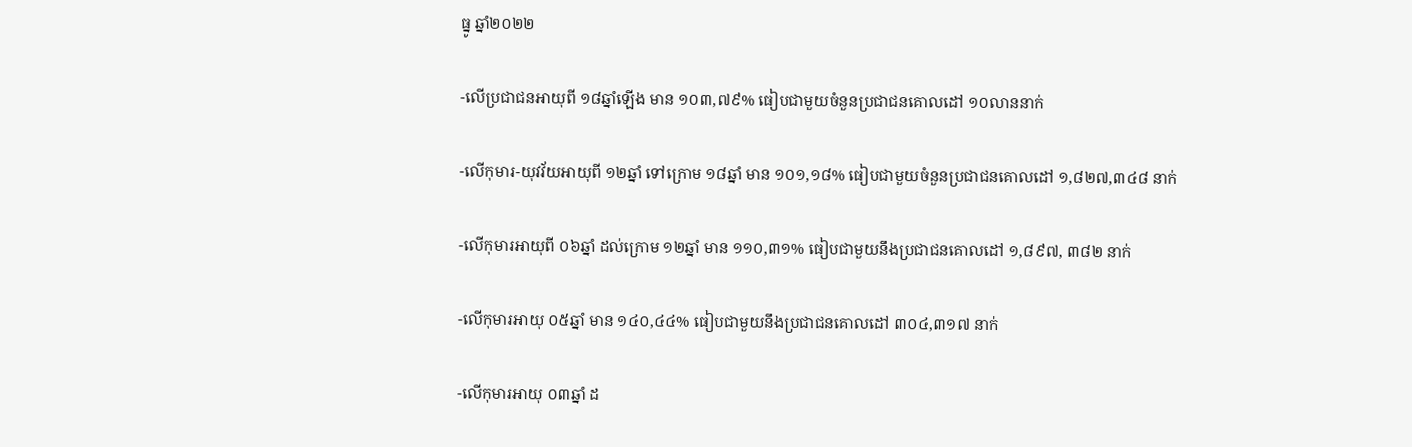ធ្នូ ឆ្នាំ២០២២

-លើប្រជាជនអាយុពី ១៨ឆ្នាំឡើង មាន ១០៣,៧៩% ធៀបជាមួយចំនួនប្រជាជនគោលដៅ ១០លាននាក់

-លើកុមារ-យុវវ័យអាយុពី ១២ឆ្នាំ ទៅក្រោម ១៨ឆ្នាំ មាន ១០១,១៨% ធៀបជាមួយចំនួនប្រជាជនគោលដៅ ១,៨២៧,៣៤៨ នាក់

-លើកុមារអាយុពី ០៦ឆ្នាំ ដល់ក្រោម ១២ឆ្នាំ មាន ១១០,៣១% ធៀបជាមួយនឹងប្រជាជនគោលដៅ ១,៨៩៧, ៣៨២ នាក់

-លើកុមារអាយុ ០៥ឆ្នាំ មាន ១៤០,៤៤% ធៀបជាមួយនឹងប្រជាជនគោលដៅ ៣០៤,៣១៧ នាក់

-លើកុមារអាយុ ០៣ឆ្នាំ ដ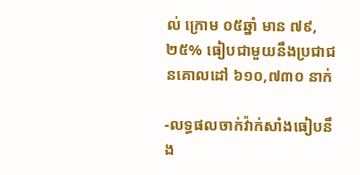ល់ ក្រោម ០៥ឆ្នាំ មាន ៧៩,២៥% ធៀបជាមួយនឹងប្រជាជនគោលដៅ ៦១០,៧៣០ នាក់

-លទ្ធផលចាក់វ៉ាក់សាំងធៀបនឹង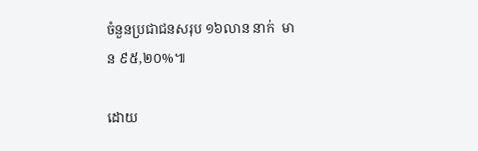ចំនួនប្រជាជនសរុប ១៦លាន នាក់  មាន ៩៥,២០%៕

ដោយ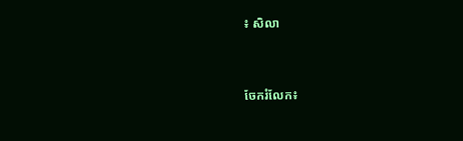៖ សិលា


ចែករំលែក៖